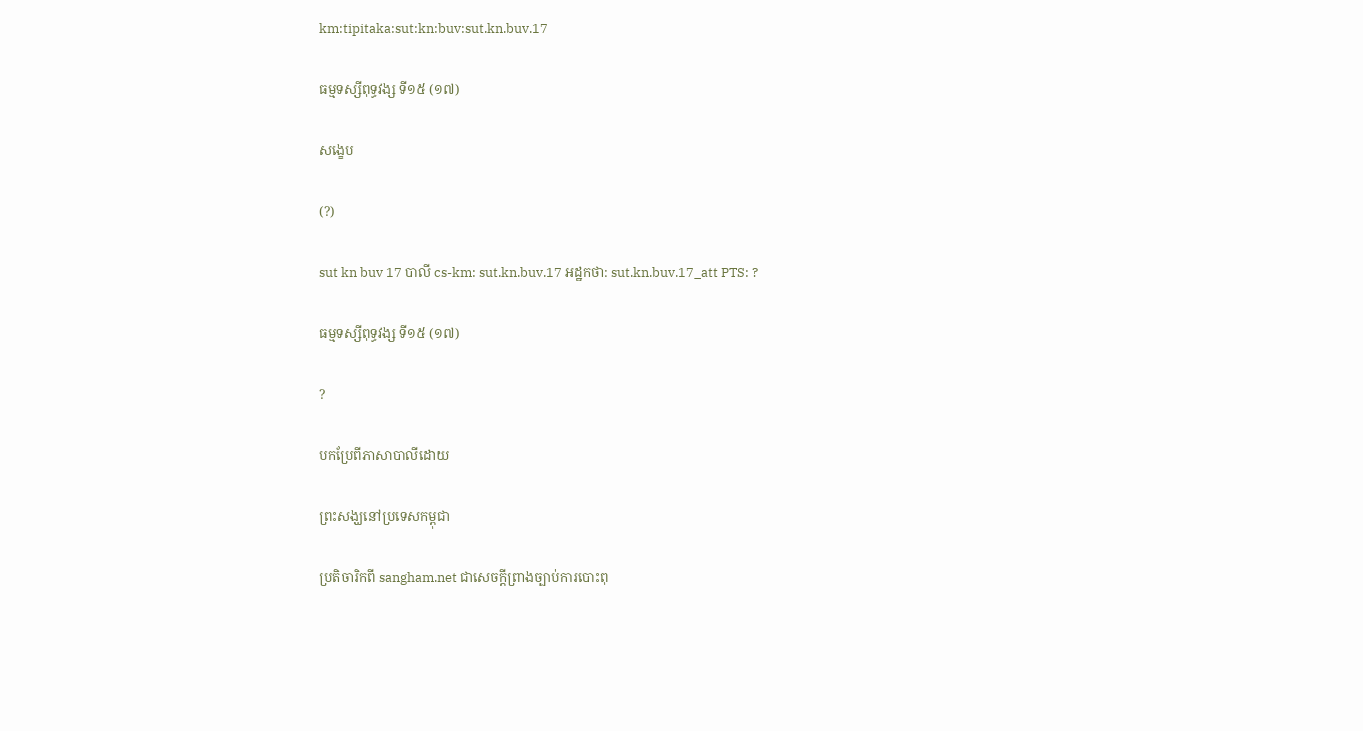km:tipitaka:sut:kn:buv:sut.kn.buv.17

ធម្មទស្សីពុទ្ធវង្ស ទី១៥ (១៧)

សង្ខេប

(?)

sut kn buv 17 បាលី cs-km: sut.kn.buv.17 អដ្ឋកថា: sut.kn.buv.17_att PTS: ?

ធម្មទស្សីពុទ្ធវង្ស ទី១៥ (១៧)

?

បកប្រែពីភាសាបាលីដោយ

ព្រះសង្ឃនៅប្រទេសកម្ពុជា

ប្រតិចារិកពី sangham.net ជាសេចក្តីព្រាងច្បាប់ការបោះពុ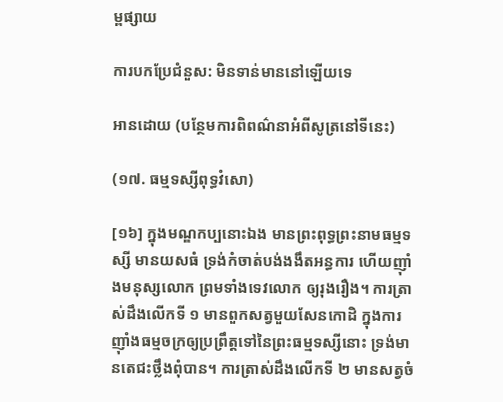ម្ពផ្សាយ

ការបកប្រែជំនួស: មិនទាន់មាននៅឡើយទេ

អានដោយ (បន្ថែមការពិពណ៌នាអំពីសូត្រនៅទីនេះ)

(១៧. ធម្មទស្សីពុទ្ធវំសោ)

[១៦] ក្នុងមណ្ឌកប្បនោះឯង មានព្រះពុទ្ធព្រះនាមធម្មទស្សី មានយសធំ ទ្រង់កំចាត់បង់ងងឹតអន្ធការ ហើយញ៉ាំងមនុស្សលោក ព្រមទាំងទេវលោក ឲ្យរុងរឿង។ ការត្រាស់ដឹងលើកទី ១ មានពួកសត្វមួយសែនកោដិ ក្នុងការញ៉ាំងធម្មចក្រឲ្យប្រព្រឹត្តទៅនៃព្រះធម្មទស្សីនោះ ទ្រង់មានតេជះថ្លឹងពុំបាន។ ការត្រាស់ដឹងលើកទី ២ មានសត្វចំ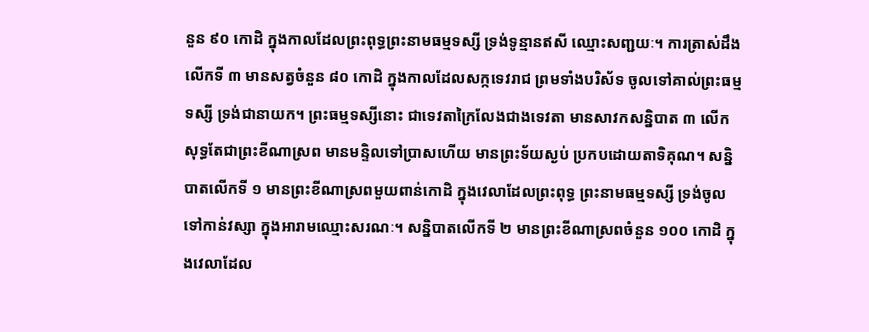នួន ៩០ កោដិ ក្នុងកាលដែលព្រះពុទ្ធព្រះនាមធម្មទស្សី ទ្រង់ទូន្មានឥសី ឈ្មោះសញ្ជយៈ។ ការត្រាស់ដឹងលើកទី ៣ មានសត្វចំនួន ៨០ កោដិ ក្នុងកាលដែលសក្កទេវរាជ ព្រមទាំងបរិស័ទ ចូលទៅគាល់ព្រះធម្មទស្សី ទ្រង់ជានាយក។ ព្រះធម្មទស្សីនោះ ជាទេវតាក្រៃលែងជាងទេវតា មានសាវកសន្និបាត ៣ លើក សុទ្ធតែជាព្រះខីណាស្រព មានមន្ទិលទៅប្រាសហើយ មានព្រះទ័យស្ងប់ ប្រកបដោយតាទិគុណ។ សន្និបាតលើកទី ១ មានព្រះខីណាស្រពមួយពាន់កោដិ ក្នុងវេលាដែលព្រះពុទ្ធ ព្រះនាមធម្មទស្សី ទ្រង់ចូលទៅកាន់វស្សា ក្នុងអារាមឈ្មោះសរណៈ។ សន្និបាតលើកទី ២ មានព្រះខីណាស្រពចំនួន ១០០ កោដិ ក្នុងវេលាដែល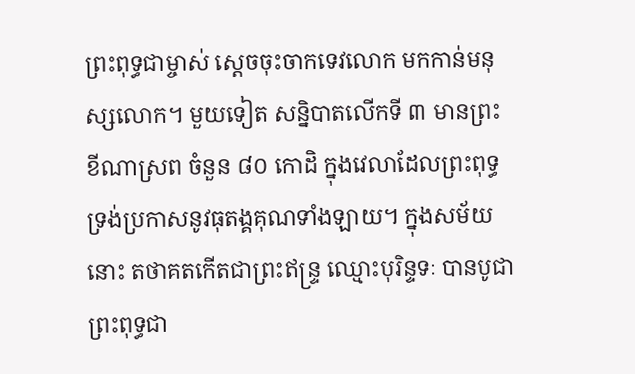ព្រះពុទ្ធជាម្ចាស់ ស្តេចចុះចាកទេវលោក មកកាន់មនុស្សលោក។ មួយទៀត សន្និបាតលើកទី ៣ មានព្រះខីណាស្រព ចំនួន ៨០ កោដិ ក្នុងវេលាដែលព្រះពុទ្ធ ទ្រង់ប្រកាសនូវធុតង្គគុណទាំងឡាយ។ ក្នុងសម័យនោះ តថាគតកើតជាព្រះឥន្ទ្រ ឈ្មោះបុរិន្ទទៈ បានបូជាព្រះពុទ្ធជា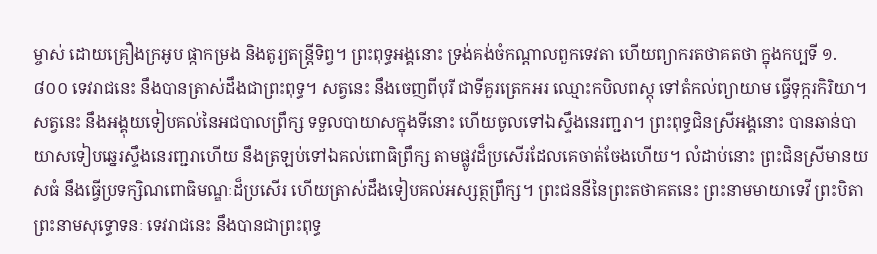ម្ចាស់ ដោយគ្រឿងក្រអូប ផ្កាកម្រង និងតូរ្យតន្ត្រីទិព្វ។ ព្រះពុទ្ធអង្គនោះ ទ្រង់គង់ចំកណ្តាលពួកទេវតា ហើយព្យាករតថាគតថា ក្នុងកប្បទី ១.៨០០ ទេវរាជនេះ នឹងបានត្រាស់ដឹងជាព្រះពុទ្ធ។ សត្វនេះ នឹងចេញពីបុរី ជាទីគួរត្រេកអរ ឈ្មោះកបិលពស្តុ ទៅតំកល់ព្យាយាម ធ្វើទុក្ករកិរិយា។ សត្វនេះ នឹងអង្គុយទៀបគល់នៃអជបាលព្រឹក្ស ទទួលបាយាសក្នុងទីនោះ ហើយចូលទៅឯស្ទឹងនេរញ្ជរា។ ព្រះពុទ្ធជិនស្រីអង្គនោះ បានឆាន់បាយាសទៀបឆ្នេរស្ទឹងនេរញ្ជរាហើយ នឹងត្រឡប់ទៅឯគល់ពោធិព្រឹក្ស តាមផ្លូវដ៏ប្រសើរដែលគេចាត់ចែងហើយ។ លំដាប់នោះ ព្រះជិនស្រីមានយសធំ នឹងធ្វើប្រទក្សិណពោធិមណ្ឌៈដ៏ប្រសើរ ហើយត្រាស់ដឹងទៀបគល់អស្សត្ថព្រឹក្ស។ ព្រះជននីនៃព្រះតថាគតនេះ ព្រះនាមមាយាទេវី ព្រះបិតាព្រះនាមសុទ្ធោទនៈ ទេវរាជនេះ នឹងបានជាព្រះពុទ្ធ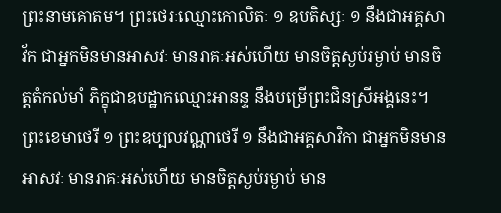ព្រះនាមគោតម។ ព្រះថេរៈឈ្មោះកោលិតៈ ១ ឧបតិស្សៈ ១ នឹងជាអគ្គសាវ័ក ជាអ្នកមិនមានអាសវៈ មានរាគៈអស់ហើយ មានចិត្តស្ងប់រម្ងាប់ មានចិត្តតំកល់មាំ ភិក្ខុជាឧបដ្ឋាកឈ្មោះអានន្ទ នឹងបម្រើព្រះជិនស្រីអង្គនេះ។ ព្រះខេមាថេរី ១ ព្រះឧប្បលវណ្ណាថេរី ១ នឹងជាអគ្គសាវិកា ជាអ្នកមិនមានអាសវៈ មានរាគៈអស់ហើយ មានចិត្តស្ងប់រម្ងាប់ មាន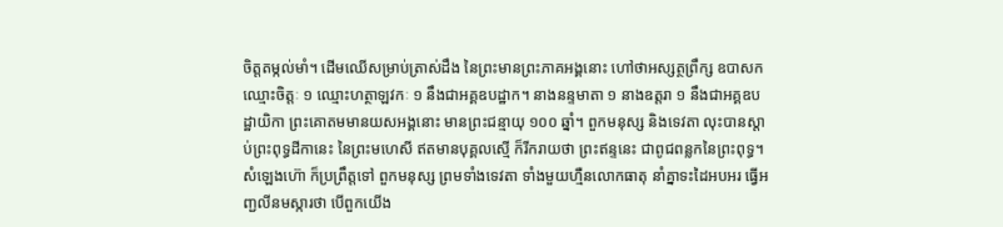ចិត្តតម្កល់មាំ។ ដើមឈើសម្រាប់ត្រាស់ដឹង នៃព្រះមានព្រះភាគអង្គនោះ ហៅថាអស្សត្ថព្រឹក្ស ឧបាសកឈ្មោះចិត្តៈ ១ ឈ្មោះហត្ថាឡវកៈ ១ នឹងជាអគ្គឧបដ្ឋាក។ នាងនន្ទមាតា ១ នាងឧត្តរា ១ នឹងជាអគ្គឧបដ្ឋាយិកា ព្រះគោតមមានយសអង្គនោះ មានព្រះជន្មាយុ ១០០ ឆ្នាំ។ ពួកមនុស្ស និងទេវតា លុះបានស្តាប់ព្រះពុទ្ធដីកានេះ នៃព្រះមហេសី ឥតមានបុគ្គលស្មើ ក៏រីករាយថា ព្រះឥន្ទនេះ ជាពូជពន្លកនៃព្រះពុទ្ធ។ សំឡេងហ៊ោ ក៏ប្រព្រឹត្តទៅ ពួកមនុស្ស ព្រមទាំងទេវតា ទាំងមួយហ្មឺនលោកធាតុ នាំគ្នាទះដៃអបអរ ធ្វើអញ្ជលីនមស្ការថា បើពួកយើង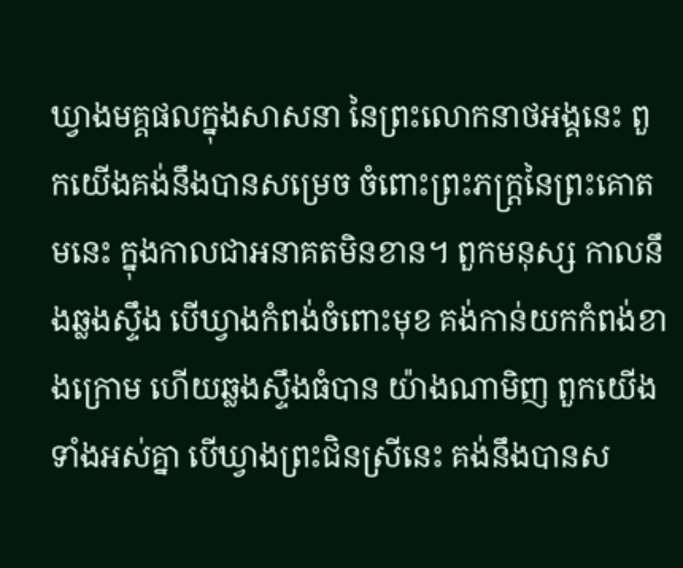ឃ្វាងមគ្គផលក្នុងសាសនា នៃព្រះលោកនាថអង្គនេះ ពួកយើងគង់នឹងបានសម្រេច ចំពោះព្រះភក្ត្រនៃព្រះគោតមនេះ ក្នុងកាលជាអនាគតមិនខាន។ ពួកមនុស្ស កាលនឹងឆ្លងស្ទឹង បើឃ្វាងកំពង់ចំពោះមុខ គង់កាន់យកកំពង់ខាងក្រោម ហើយឆ្លងស្ទឹងធំបាន យ៉ាងណាមិញ ពួកយើងទាំងអស់គ្នា បើឃ្វាងព្រះជិនស្រីនេះ គង់នឹងបានស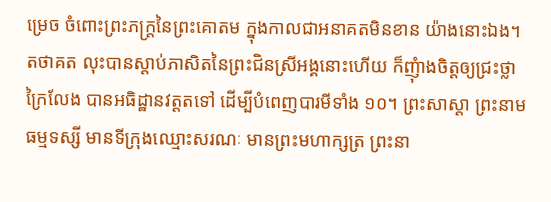ម្រេច ចំពោះព្រះភក្ត្រនៃព្រះគោតម ក្នុងកាលជាអនាគតមិនខាន យ៉ាងនោះឯង។ តថាគត លុះបានស្តាប់ភាសិតនៃព្រះជិនស្រីអង្គនោះហើយ ក៏ញុំាងចិត្តឲ្យជ្រះថ្លាក្រៃលែង បានអធិដ្ឋានវត្តតទៅ ដើម្បីបំពេញបារមីទាំង ១០។ ព្រះសាស្តា ព្រះនាមធម្មទស្សី មានទីក្រុងឈ្មោះសរណៈ មានព្រះមហាក្សត្រ ព្រះនា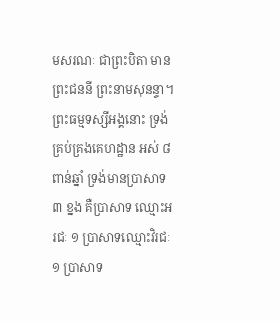មសរណៈ ជាព្រះបិតា មានព្រះជននី ព្រះនាមសុនន្ទា។ ព្រះធម្មទស្សីអង្គនោះ ទ្រង់គ្រប់គ្រងគេហដ្ឋាន អស់ ៨ ពាន់ឆ្នាំ ទ្រង់មានប្រាសាទ ៣ ខ្នង គឺប្រាសាទ ឈ្មោះអរជៈ ១ ប្រាសាទឈ្មោះវិរជៈ ១ ប្រាសាទ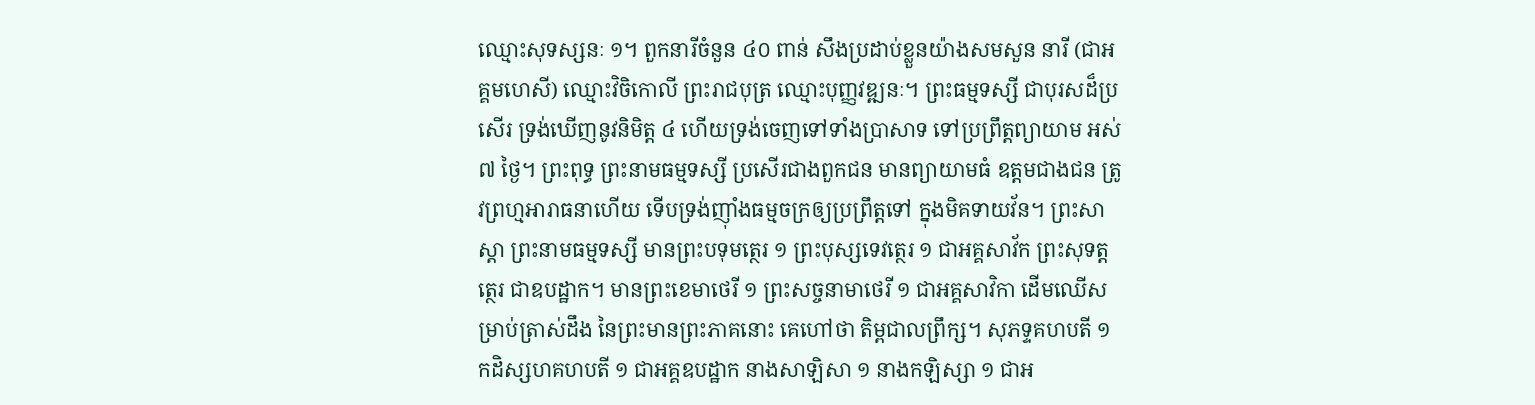ឈ្មោះសុទស្សនៈ ១។ ពួកនារីចំនួន ៤០ ពាន់ សឹងប្រដាប់ខ្លួនយ៉ាងសមសួន នារី (ជាអគ្គមហេសី) ឈ្មោះវិចិកោលី ព្រះរាជបុត្រ ឈ្មោះបុញ្ញវឌ្ឍនៈ។ ព្រះធម្មទស្សី ជាបុរសដ៏ប្រសើរ ទ្រង់ឃើញនូវនិមិត្ត ៤ ហើយទ្រង់ចេញទៅទាំងប្រាសាទ ទៅប្រព្រឹត្តព្យាយាម អស់ ៧ ថ្ងៃ។ ព្រះពុទ្ធ ព្រះនាមធម្មទស្សី ប្រសើរជាងពួកជន មានព្យាយាមធំ ឧត្តមជាងជន ត្រូវព្រហ្មអារាធនាហើយ ទើបទ្រង់ញ៉ាំងធម្មចក្រឲ្យប្រព្រឹត្តទៅ ក្នុងមិគទាយវ័ន។ ព្រះសាស្តា ព្រះនាមធម្មទស្សី មានព្រះបទុមត្ថេរ ១ ព្រះបុស្សទេវត្ថេរ ១ ជាអគ្គសាវ័ក ព្រះសុទត្តត្ថេរ ជាឧបដ្ឋាក។ មានព្រះខេមាថេរី ១ ព្រះសច្ចនាមាថេរី ១ ជាអគ្គសាវិកា ដើមឈើសម្រាប់ត្រាស់ដឹង នៃព្រះមានព្រះភាគនោះ គេហៅថា តិម្ពជាលព្រឹក្ស។ សុភទ្ទគហបតី ១ កដិស្សហគហបតី ១ ជាអគ្គឧបដ្ឋាក នាងសាឡិសា ១ នាងកឡិស្សា ១ ជាអ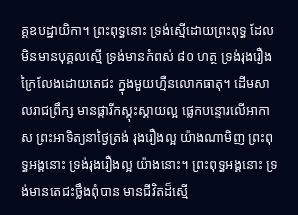គ្គឧបដ្ឋាយិកា។ ព្រះពុទ្ធនោះ ទ្រង់ស្មើដោយព្រះពុទ្ធ ដែលមិនមានបុគ្គលស្មើ ទ្រង់មានកំពស់ ៨០ ហត្ថ ទ្រង់រុងរឿងក្រៃលែងដោយតេជះ ក្នុងមួយហ្មឺនលោកធាតុ។ ដើមសាលរាជព្រឹក្ស មានផ្ការីកស្គុះស្គាយល្អ ផ្លេកបន្ទោរលើអាកាស ព្រះអាទិត្យនាថ្ងៃត្រង់ រុងរឿងល្អ យ៉ាងណាមិញ ព្រះពុទ្ធអង្គនោះ ទ្រង់រុងរឿងល្អ យ៉ាងនោះ។ ព្រះពុទ្ធអង្គនោះ ទ្រង់មានតេជះថ្លឹងពុំបាន មានជីវិតដ៏ស្មើ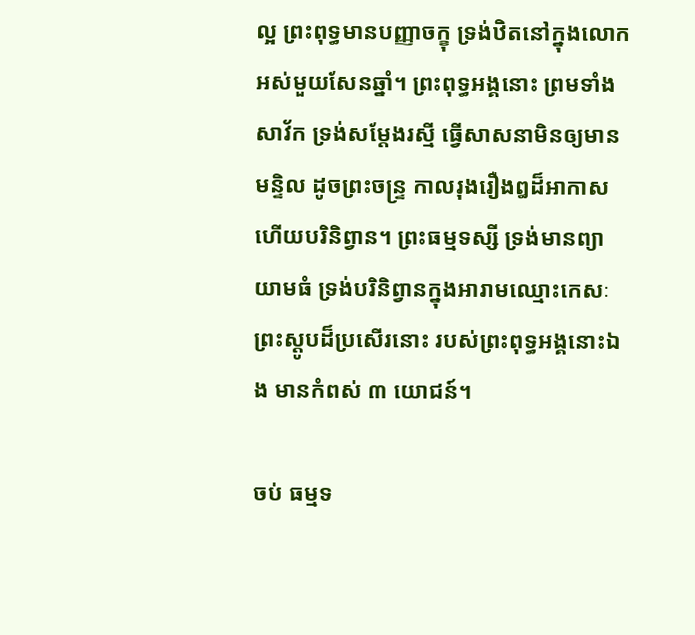ល្អ ព្រះពុទ្ធមានបញ្ញាចក្ខុ ទ្រង់ឋិតនៅក្នុងលោកអស់មួយសែនឆ្នាំ។ ព្រះពុទ្ធអង្គនោះ ព្រមទាំងសាវ័ក ទ្រង់សម្តែងរស្មី ធ្វើសាសនាមិនឲ្យមានមន្ទិល ដូចព្រះចន្ទ្រ កាលរុងរឿងឰដ៏អាកាស ហើយបរិនិព្វាន។ ព្រះធម្មទស្សី ទ្រង់មានព្យាយាមធំ ទ្រង់បរិនិព្វានក្នុងអារាមឈ្មោះកេសៈ ព្រះស្តូបដ៏ប្រសើរនោះ របស់ព្រះពុទ្ធអង្គនោះឯង មានកំពស់ ៣ យោជន៍។

ចប់ ធម្មទ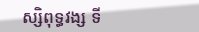ស្សិពុទ្ធវង្ស ទី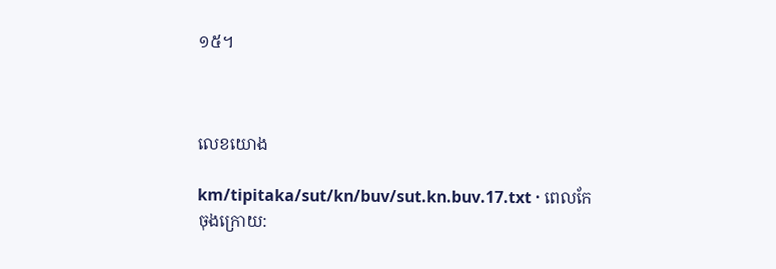១៥។



លេខយោង

km/tipitaka/sut/kn/buv/sut.kn.buv.17.txt · ពេលកែចុងក្រោយ: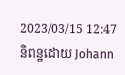2023/03/15 12:47 និពន្ឋដោយ Johann